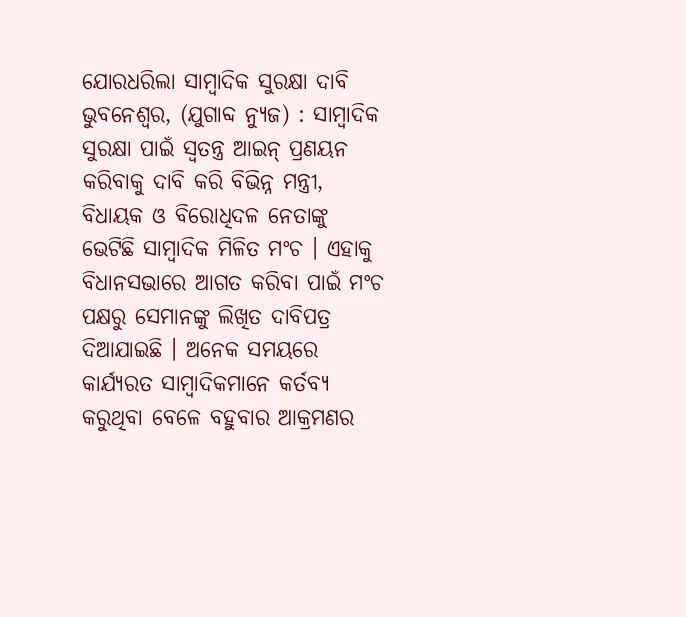ଯୋରଧରିଲା ସାମ୍ବାଦିକ ସୁରକ୍ଷା ଦାବି
ଭୁବନେଶ୍ୱର, (ଯୁଗାବ୍ଦ ନ୍ୟୁଜ) : ସାମ୍ବାଦିକ ସୁରକ୍ଷା ପାଇଁ ସ୍ୱତନ୍ତ୍ର ଆଇନ୍ ପ୍ରଣୟନ କରିବାକୁ ଦାବି କରି ବିଭିନ୍ନ ମନ୍ତ୍ରୀ, ବିଧାୟକ ଓ ବିରୋଧିଦଳ ନେତାଙ୍କୁ ଭେଟିଛି ସାମ୍ବାଦିକ ମିଳିତ ମଂଚ । ଏହାକୁ ବିଧାନସଭାରେ ଆଗତ କରିବା ପାଇଁ ମଂଚ ପକ୍ଷରୁ ସେମାନଙ୍କୁ ଲିଖିତ ଦାବିପତ୍ର ଦିଆଯାଇଛି । ଅନେକ ସମୟରେ କାର୍ଯ୍ୟରତ ସାମ୍ବାଦିକମାନେ କର୍ତବ୍ୟ କରୁଥିବା ବେଳେ ବହୁବାର ଆକ୍ରମଣର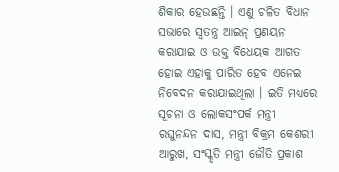ଶିକାର ହେଉଛନ୍ତି । ଏଣୁ ଚଳିତ ବିଧାନ ସଭାରେ ସ୍ୱତନ୍ତ୍ର ଆଇନ୍ ପ୍ରଣୟନ କରାଯାଇ ଓ ଉକ୍ତ ବିଧେୟକ ଆଗତ ହୋଇ ଏହାକୁ ପାରିତ ହେବ ଏନେଇ ନିବେଦନ କରାଯାଇଥିଲା । ଇତି ମଧ୍ୟରେ ସୂଚନା ଓ ଲୋକସଂପର୍କ ମନ୍ତ୍ରୀ ରଘୁନନ୍ଦନ ଦାସ, ମନ୍ତ୍ରୀ ବିକ୍ରମ କେଶରୀ ଆରୁଖ, ସଂସ୍କୃତି ମନ୍ତ୍ରୀ ଜୌତି ପ୍ରକାଶ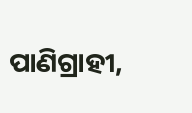ପାଣିଗ୍ରାହୀ,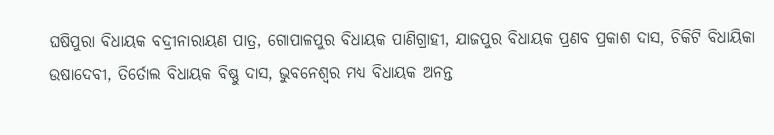ଘଷିପୁରା ବିଧାୟକ ବଦ୍ରୀନାରାୟଣ ପାତ୍ର, ଗୋପାଳପୁର ବିଧାୟକ ପାଣିଗ୍ରାହୀ, ଯାଜପୁର ବିଧାୟକ ପ୍ରଣବ ପ୍ରକାଶ ଦାସ, ଚିକିଟି ବିଧାୟିକା ଉଷାଦେବୀ, ତିର୍ତୋଲ ବିଧାୟକ ବିଷ୍ଣୁ ଦାସ, ଭୁବନେଶ୍ୱର ମଧ୍ୟ ବିଧାୟକ ଅନନ୍ତ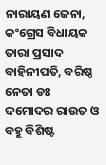ନାରାୟଣ ଜେନା, କଂଗ୍ରେସ ବିଧାୟକ ତାରା ପ୍ରସାଦ ବାହିନୀପତି, ବରିଷ୍ଠ ନେତା ଡଃ ଦମୋଦର ରାଉତ ଓ ବହୁ ବିଶିଷ୍ଟ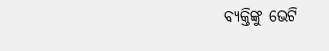ବ୍ୟକ୍ତିଙ୍କୁ ଭେଟି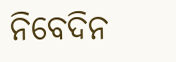ନିବେଦିନ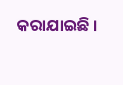କରାଯାଇଛି ।